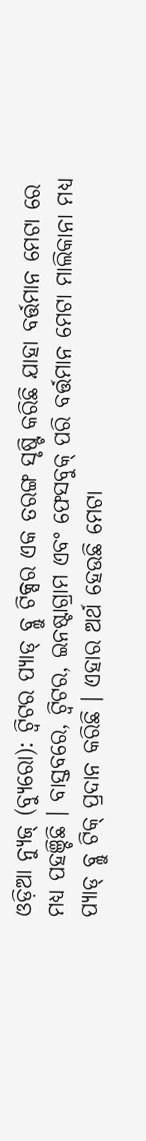ଓଡ଼ିଆ ନ୍ୟୁଜ୍ (ବ୍ୟୁରୋ): ଟ୍ୱିଟର ପ୍ୟାଡ୍ ବ୍ଲୁ ଟିକ୍ସର ଏକ ତରଙ୍ଗ ସୃଷ୍ଟି କରିଛି ଯାହା ବର୍ତ୍ତମାନ ମେଟା ରେ ମଧ୍ୟ ପହଞ୍ଚିଛି । ବାସ୍ତବରେ, ଟ୍ୱିଟର, ଇନଷ୍ଟାଗ୍ରାମ ଏବଂ ଫେସବୁକ୍ ପରି ବର୍ତ୍ତମାନ ମେଟା ମାଲିକାନା ମଧ୍ୟ ପ୍ୟାଡ୍ ବ୍ଲୁ ଟିକ୍ ପ୍ରଦାନ କରିଛି । ଏହାର ଅର୍ଥ ହେଉଛି ମେଟା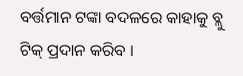ବର୍ତ୍ତମାନ ଟଙ୍କା ବଦଳରେ କାହାକୁ ବ୍ଲୁ ଟିକ୍ ପ୍ରଦାନ କରିବ ।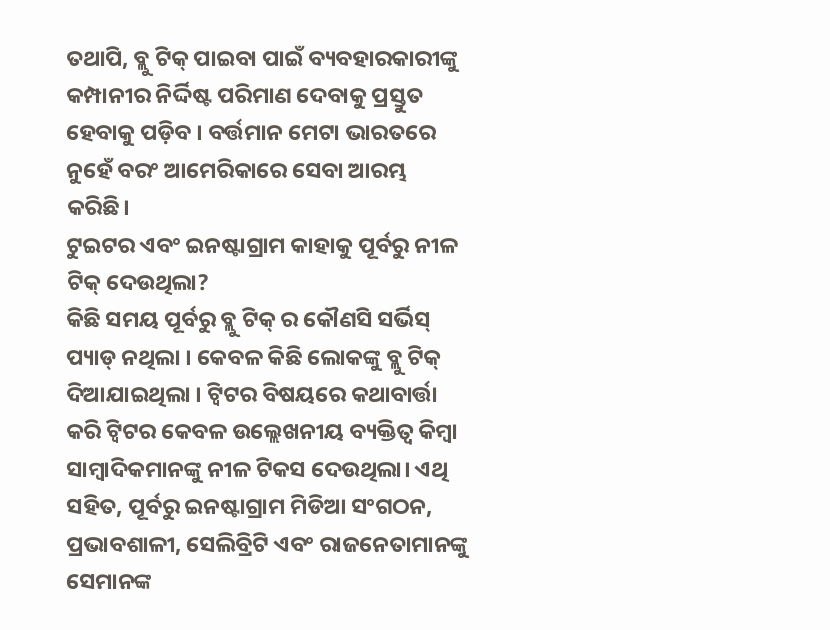ତଥାପି, ବ୍ଲୁ ଟିକ୍ ପାଇବା ପାଇଁ ବ୍ୟବହାରକାରୀଙ୍କୁ କମ୍ପାନୀର ନିର୍ଦ୍ଦିଷ୍ଟ ପରିମାଣ ଦେବାକୁ ପ୍ରସ୍ତୁତ ହେବାକୁ ପଡ଼ିବ । ବର୍ତ୍ତମାନ ମେଟା ଭାରତରେ ନୁହେଁ ବରଂ ଆମେରିକାରେ ସେବା ଆରମ୍ଭ କରିଛି।
ଟୁଇଟର ଏବଂ ଇନଷ୍ଟାଗ୍ରାମ କାହାକୁ ପୂର୍ବରୁ ନୀଳ ଟିକ୍ ଦେଉଥିଲା?
କିଛି ସମୟ ପୂର୍ବରୁ ବ୍ଲୁ ଟିକ୍ ର କୌଣସି ସର୍ଭିସ୍ ପ୍ୟାଡ୍ ନଥିଲା । କେବଳ କିଛି ଲୋକଙ୍କୁ ବ୍ଲୁ ଟିକ୍ ଦିଆଯାଇଥିଲା । ଟ୍ୱିଟର ବିଷୟରେ କଥାବାର୍ତ୍ତା କରି ଟ୍ୱିଟର କେବଳ ଉଲ୍ଲେଖନୀୟ ବ୍ୟକ୍ତିତ୍ୱ କିମ୍ବା ସାମ୍ବାଦିକମାନଙ୍କୁ ନୀଳ ଟିକସ ଦେଉଥିଲା। ଏଥି ସହିତ, ପୂର୍ବରୁ ଇନଷ୍ଟାଗ୍ରାମ ମିଡିଆ ସଂଗଠନ, ପ୍ରଭାବଶାଳୀ, ସେଲିବ୍ରିଟି ଏବଂ ରାଜନେତାମାନଙ୍କୁ ସେମାନଙ୍କ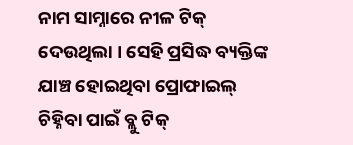ନାମ ସାମ୍ନାରେ ନୀଳ ଟିକ୍ ଦେଉଥିଲା । ସେହି ପ୍ରସିଦ୍ଧ ବ୍ୟକ୍ତିଙ୍କ ଯାଞ୍ଚ ହୋଇଥିବା ପ୍ରୋଫାଇଲ୍ ଚିହ୍ନିବା ପାଇଁ ବ୍ଲୁ ଟିକ୍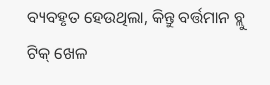ବ୍ୟବହୃତ ହେଉଥିଲା, କିନ୍ତୁ ବର୍ତ୍ତମାନ ବ୍ଲୁ ଟିକ୍ ଖେଳ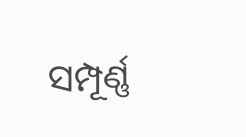ସମ୍ପୂର୍ଣ୍ଣ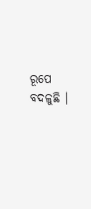ରୂପେ ବଦଳୁଛି ।